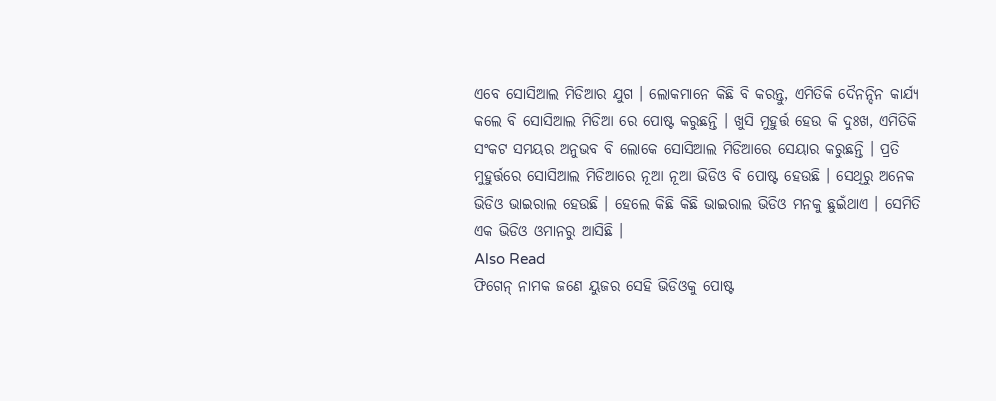ଏବେ ସୋସିଆଲ ମିଡିଆର ଯୁଗ । ଲୋକମାନେ କିଛି ବି କରନ୍ତୁ, ଏମିତିକି ଦୈନନ୍ଦିନ କାର୍ଯ୍ୟ କଲେ ବି ସୋସିଆଲ ମିଡିଆ ରେ ପୋଷ୍ଟ କରୁଛନ୍ତି । ଖୁସି ମୁହୁର୍ତ୍ତ ହେଉ କି ଦୁଃଖ, ଏମିତିକି ସଂକଟ ସମୟର ଅନୁଭବ ବି ଲୋକେ ସୋସିଆଲ ମିଡିଆରେ ସେୟାର କରୁଛନ୍ତି । ପ୍ରତି ମୁହୁର୍ତ୍ତରେ ସୋସିଆଲ ମିଡିଆରେ ନୂଆ ନୂଆ ଭିଡିଓ ବି ପୋଷ୍ଟ ହେଉଛି । ସେଥିରୁ ଅନେକ ଭିଡିଓ ଭାଇରାଲ ହେଉଛି । ହେଲେ କିଛି କିଛି ଭାଇରାଲ ଭିଡିଓ ମନକୁ ଛୁଇଁଥାଏ । ସେମିତି ଏକ ଭିଡିଓ ଓମାନରୁ ଆସିଛି ।
Also Read
ଫିଗେନ୍ ନାମକ ଜଣେ ୟୁଜର ସେହି ଭିଡିଓକୁ ପୋଷ୍ଟ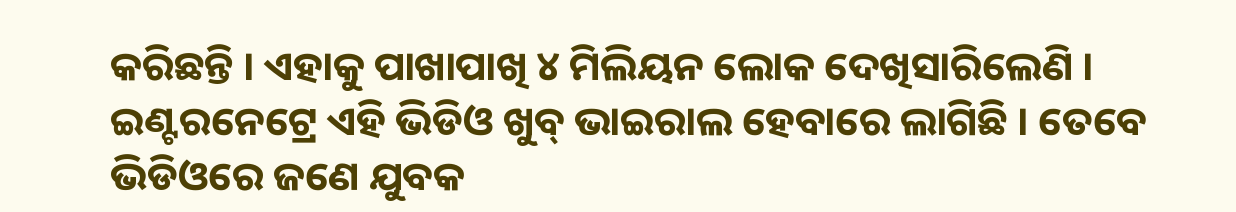କରିଛନ୍ତି । ଏହାକୁ ପାଖାପାଖି ୪ ମିଲିୟନ ଲୋକ ଦେଖିସାରିଲେଣି । ଇଣ୍ଟରନେଟ୍ରେ ଏହି ଭିଡିଓ ଖୁବ୍ ଭାଇରାଲ ହେବାରେ ଲାଗିଛି । ତେବେ ଭିଡିଓରେ ଜଣେ ଯୁବକ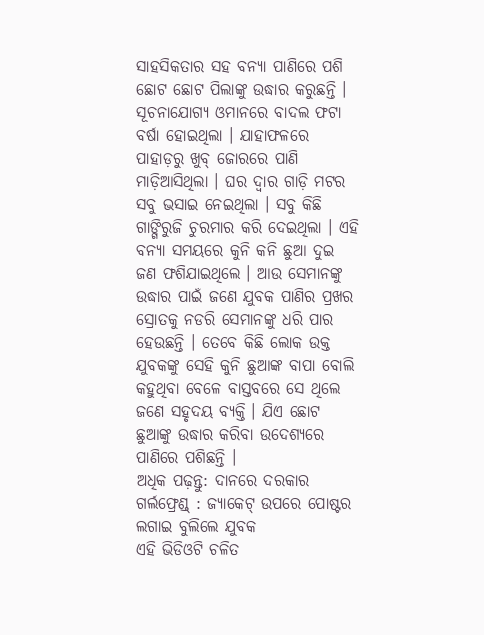ସାହସିକତାର ସହ ବନ୍ୟା ପାଣିରେ ପଶି ଛୋଟ ଛୋଟ ପିଲାଙ୍କୁ ଉଦ୍ଧାର କରୁଛନ୍ତି ।
ସୂଚନାଯୋଗ୍ୟ ଓମାନରେ ବାଦଲ ଫଟା ବର୍ଷା ହୋଇଥିଲା । ଯାହାଫଳରେ ପାହାଡ଼ରୁ ଖୁବ୍ ଜୋରରେ ପାଣି ମାଡ଼ିଆସିଥିଲା । ଘର ଦ୍ୱାର ଗାଡ଼ି ମଟର ସବୁ ଭସାଇ ନେଇଥିଲା । ସବୁ କିଛି ଗାଙ୍ଗିରୁଜି ଚୁରମାର କରି ଦେଇଥିଲା । ଏହି ବନ୍ୟା ସମୟରେ କୁନି କନି ଛୁଆ ଦୁଇ ଜଣ ଫଶିଯାଇଥିଲେ । ଆଉ ସେମାନଙ୍କୁ ଉଦ୍ଧାର ପାଇଁ ଜଣେ ଯୁବକ ପାଣିର ପ୍ରଖର ସ୍ରୋତକୁ ନଡରି ସେମାନଙ୍କୁ ଧରି ପାର ହେଉଛନ୍ତି । ତେବେ କିଛି ଲୋକ ଉକ୍ତ ଯୁବକଙ୍କୁ ସେହି କୁନି ଛୁଆଙ୍କ ବାପା ବୋଲି କହୁଥିବା ବେଳେ ବାସ୍ତବରେ ସେ ଥିଲେ ଜଣେ ସହୃଦୟ ବ୍ୟକ୍ତି । ଯିଏ ଛୋଟ ଛୁଆଙ୍କୁ ଉଦ୍ଧାର କରିବା ଉଦେଶ୍ୟରେ ପାଣିରେ ପଶିଛନ୍ତି ।
ଅଧିକ ପଢ଼ନ୍ତୁ: ଦାନରେ ଦରକାର ଗର୍ଲଫ୍ରେଣ୍ଡ୍ : ଜ୍ୟାକେଟ୍ ଉପରେ ପୋଷ୍ଟର ଲଗାଇ ବୁଲିଲେ ଯୁବକ
ଏହି ଭିଡିଓଟି ଚଳିତ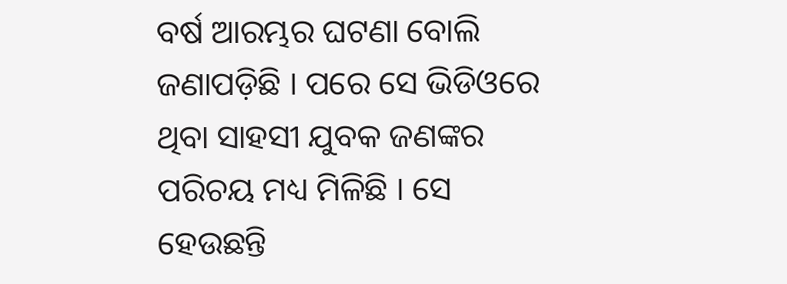ବର୍ଷ ଆରମ୍ଭର ଘଟଣା ବୋଲି ଜଣାପଡ଼ିଛି । ପରେ ସେ ଭିଡିଓରେ ଥିବା ସାହସୀ ଯୁବକ ଜଣଙ୍କର ପରିଚୟ ମଧ୍ୟ ମିଳିଛି । ସେ ହେଉଛନ୍ତି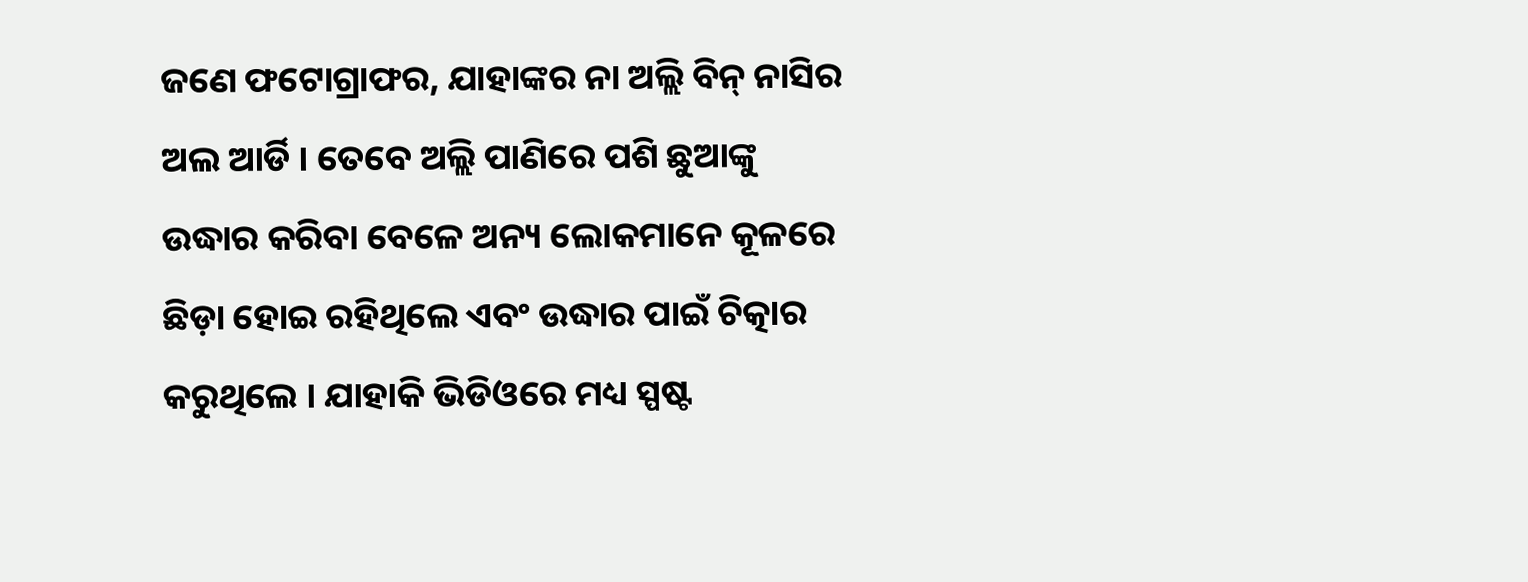ଜଣେ ଫଟୋଗ୍ରାଫର, ଯାହାଙ୍କର ନା ଅଲ୍ଲି ବିନ୍ ନାସିର ଅଲ ଆର୍ଡି । ତେବେ ଅଲ୍ଲି ପାଣିରେ ପଶି ଛୁଆଙ୍କୁ ଉଦ୍ଧାର କରିବା ବେଳେ ଅନ୍ୟ ଲୋକମାନେ କୂଳରେ ଛିଡ଼ା ହୋଇ ରହିଥିଲେ ଏବଂ ଉଦ୍ଧାର ପାଇଁ ଚିତ୍କାର କରୁଥିଲେ । ଯାହାକି ଭିଡିଓରେ ମଧ୍ୟ ସ୍ପଷ୍ଟ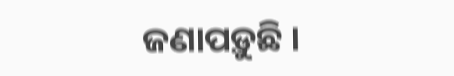ଜଣାପଡ଼ୁଛି ।